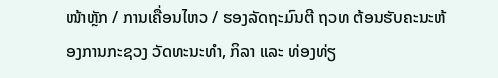ໜ້າຫຼັກ / ການເຄື່ອນໄຫວ / ຮອງລັດຖະມົນຕີ ຖວທ ຕ້ອນຮັບຄະນະຫ້ອງການກະຊວງ ວັດທະນະທຳ, ກິລາ ແລະ ທ່ອງທ່ຽ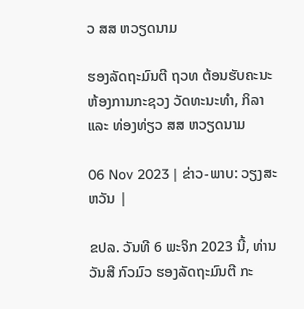ວ ສສ ຫວຽດນາມ

ຮອງລັດຖະມົນຕີ ຖວທ ຕ້ອນຮັບຄະນະຫ້ອງການກະຊວງ ວັດທະນະທຳ, ກິລາ ແລະ ທ່ອງທ່ຽວ ສສ ຫວຽດນາມ

06 Nov 2023 | ຂ່າວ-ພາບ: ວຽງສະຫວັນ |

ຂປລ. ວັນທີ 6 ພະຈິກ 2023 ນີ້, ທ່ານ ວັນສີ ກົວມົວ ຮອງລັດຖະມົນຕີ ກະ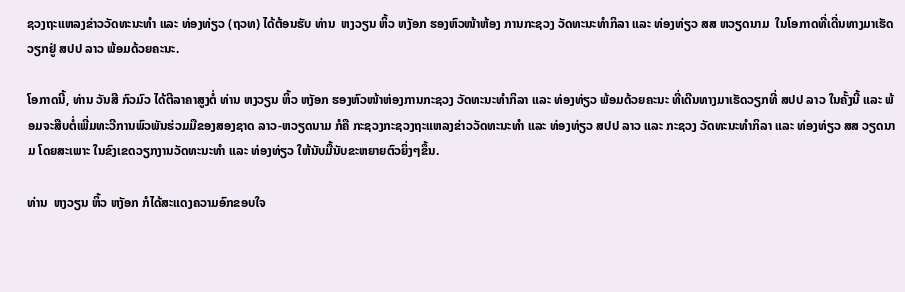ຊວງຖະແຫລງຂ່າວວັດທະນະທຳ ແລະ ທ່ອງທ່ຽວ (ຖວທ) ໄດ້ຕ້ອນຮັບ ທ່ານ  ຫງວຽນ ຫິ້ວ ຫງັອກ ຮອງຫົວໜ້າຫ້ອງ ການກະຊວງ ວັດທະນະທຳກິລາ ແລະ ທ່ອງທ່ຽວ ສສ ຫວຽດນາມ  ໃນໂອກາດທີ່ເດີ່ນທາງມາເຮັດວຽກຢູ່ ສປປ ລາວ ພ້ອມດ້ວຍຄະນະ.

ໂອກາດນີ້, ທ່ານ ວັນສີ ກົວມົວ ໄດ້ຕີລາຄາສູງຕໍ່ ທ່ານ ຫງວຽນ ຫິ້ວ ຫງັອກ ຮອງຫົວໜ້າຫ່ອງການກະຊວງ ວັດທະນະທຳກິລາ ແລະ ທ່ອງທ່ຽວ ພ້ອມດ້ວຍຄະນະ ທີ່ເດີນທາງມາເຮັດວຽກທີ່ ສປປ ລາວ ໃນຄັ້ງນີ້ ແລະ ພ້ອມຈະສືບຕໍ່ເພີ່ມທະວີການພົວພັນຮ່ວມມືຂອງສອງຊາດ ລາວ-ຫວຽດນາມ ກໍຄື ກະຊວງກະຊວງຖະແຫລງຂ່າວວັດທະນະທຳ ແລະ ທ່ອງທ່ຽວ ສປປ ລາວ ແລະ ກະຊວງ ວັດທະນະທຳກິລາ ແລະ ທ່ອງທ່ຽວ ສສ ວຽດນາມ ໂດຍສະເພາະ ໃນຂົງເຂດວຽກງານວັດທະນະທໍາ ແລະ ທ່ອງທ່ຽວ ໃຫ້ນັບມື້ນັບຂະຫຍາຍຕົວຍິ່ງໆຂຶ້ນ.

ທ່ານ  ຫງວຽນ ຫິ້ວ ຫງັອກ ກໍໄດ້ສະແດງຄວາມອົກຂອບໃຈ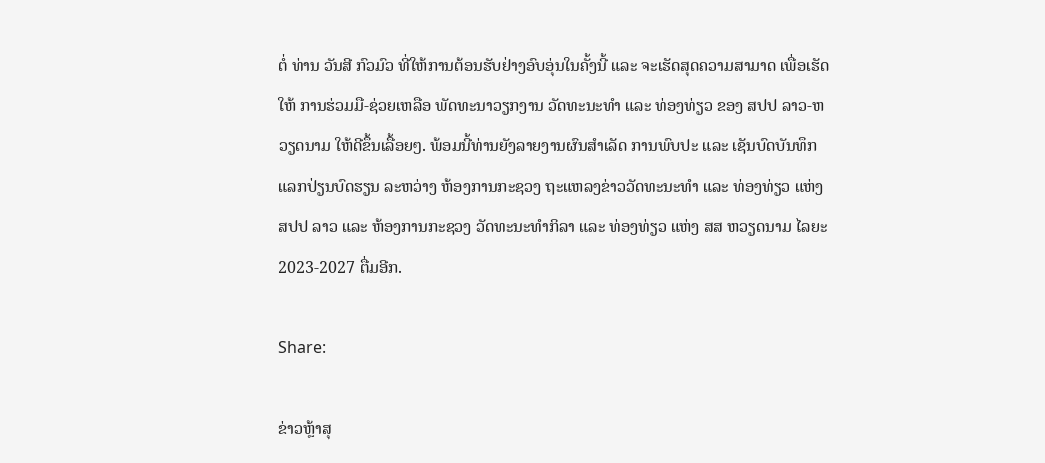ຕໍ່ ທ່ານ ວັນສີ ກົວມົວ ທີ່ໃຫ້ການຕ້ອນຮັບຢ່າງອົບອຸ່ນໃນຄັ້ງນີ້ ແລະ ຈະເຮັດສຸດຄວາມສາມາດ ເພື່ອເຮັດໃຫ້ ການຮ່ວມມື-ຊ່ວຍເຫລືອ ພັດທະນາວຽກງານ ວັດທະນະທໍາ ແລະ ທ່ອງທ່ຽວ ຂອງ ສປປ ລາວ-ຫວຽດນາມ ໃຫ້ດີຂຶ້ນເລື້ອຍໆ. ພ້ອມນີ້ທ່ານຍັງລາຍງານຜົນສຳເລັດ ການພົບປະ ແລະ ເຊັນບົດບັນທຶກ ແລກປ່ຽນບົດຮຽນ ລະຫວ່າງ ຫ້ອງການກະຊວງ ຖະແຫລງຂ່າວວັດທະນະທຳ ແລະ ທ່ອງທ່ຽວ ແຫ່ງ ສປປ ລາວ ແລະ ຫ້ອງການກະຊວງ ວັດທະນະທຳກິລາ ແລະ ທ່ອງທ່ຽວ ແຫ່ງ ສສ ຫວຽດນາມ ໄລຍະ 2023-2027 ຕື່ມອີກ.

Share:

ຂ່າວຫຼ້າສຸ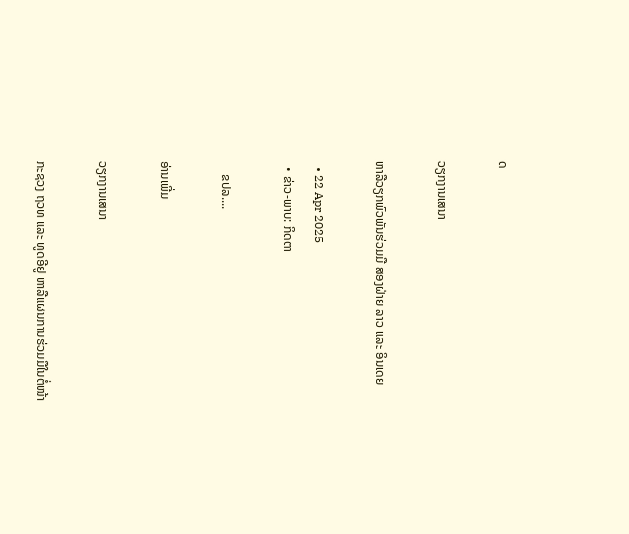ດ

ວຽກງານເສນາ

ຫາລືວຽກພົວພັນຮ່ວມມື ສອງຝ່າຍ ລາວ ແລະ ອິນເດຍ

  • 22 Apr 2025
  • ຂ່າວ-ພາບ: ກິດຕາ

    ຂປລ....

ອ່ານເພີ່ມ

ວຽກງານເສນາ

ກະຊວງ ຖວທ ແລະ ທູດອີຢູ ຫາລືແຜນການຮ່ວມມືໃນຕໍ່ໜ້າ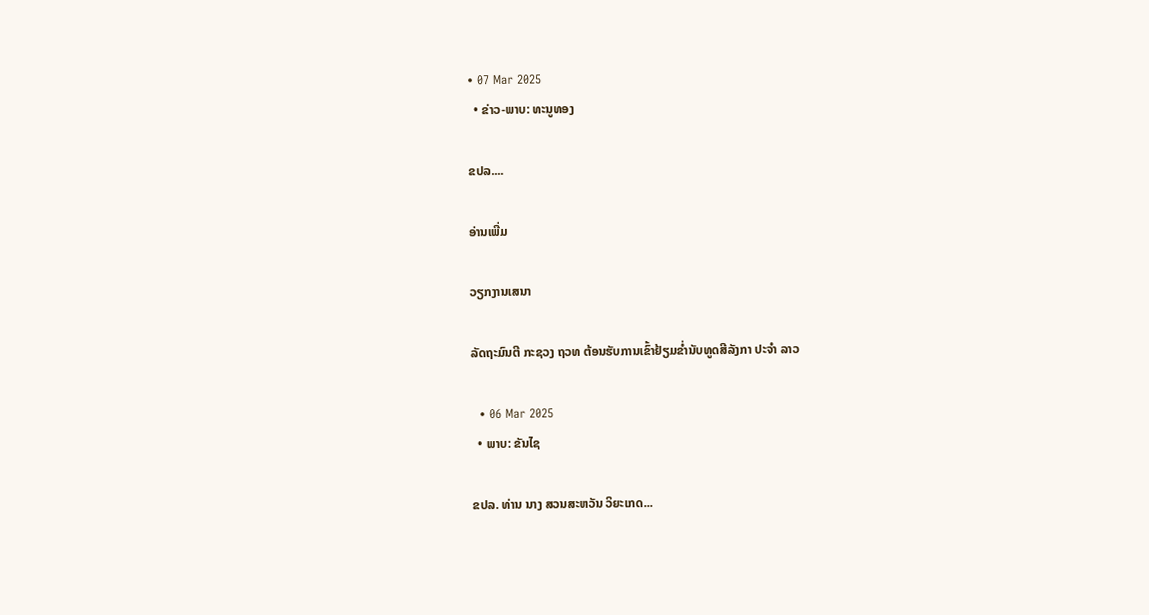• 07 Mar 2025
  • ຂ່າວ-ພາບ: ທະນູທອງ

ຂປລ....

ອ່ານເພີ່ມ

ວຽກງານເສນາ

ລັດຖະມົນຕີ ກະຊວງ ຖວທ ຕ້ອນຮັບການເຂົ້າຢ້ຽມຂໍ່ານັບທູດສີລັງກາ ປະຈຳ ລາວ

  • 06 Mar 2025
  • ພາບ: ຂັນໄຊ

ຂປລ. ທ່ານ ນາງ ສວນສະຫວັນ ວິຍະເກດ...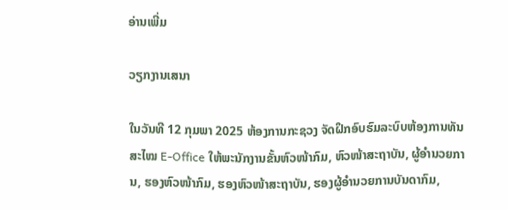ອ່ານເພີ່ມ

ວຽກງານເສນາ

ໃນວັນທີ 12 ກຸມພາ 2025 ຫ້ອງການກະຊວງ ຈັດຝຶກອົບຮົມລະບົບຫ້ອງການທັນສະໄໝ E-Office ໃຫ້ພະນັກງານຂັ້ນຫົວໜ້າກົມ, ຫົວໜ້າສະຖາບັນ, ຜູ້ອໍານວຍການ, ຮອງຫົວໜ້າກົມ, ຮອງຫົວໜ້າສະຖາບັນ, ຮອງຜູ້ອໍານວຍການບັນດາກົມ,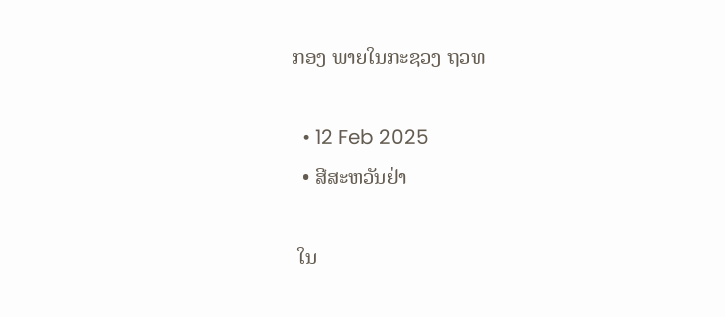ກອງ ພາຍໃນກະຊວງ ຖວທ

  • 12 Feb 2025
  • ສີສະຫວັນຢ່າ

 ໃນ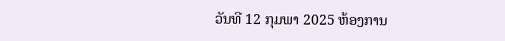ວັນທີ 12 ກຸມພາ 2025 ຫ້ອງການ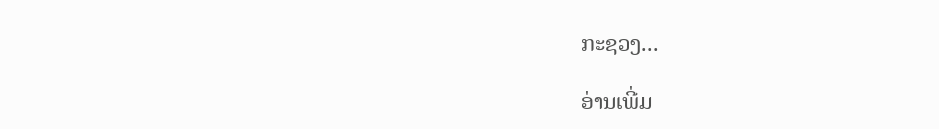ກະຊວງ...

ອ່ານເພີ່ມ